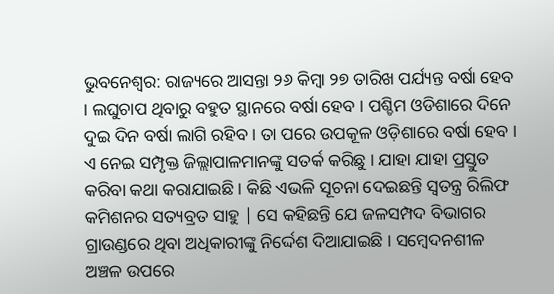ଭୁବନେଶ୍ୱର: ରାଜ୍ୟରେ ଆସନ୍ତା ୨୬ କିମ୍ବା ୨୭ ତାରିଖ ପର୍ଯ୍ୟନ୍ତ ବର୍ଷା ହେବ । ଲଘୁଚାପ ଥିବାରୁ ବହୁତ ସ୍ଥାନରେ ବର୍ଷା ହେବ । ପଶ୍ଚିମ ଓଡିଶାରେ ଦିନେ ଦୁଇ ଦିନ ବର୍ଷା ଲାଗି ରହିବ । ତା ପରେ ଉପକୂଳ ଓଡ଼ିଶାରେ ବର୍ଷା ହେବ । ଏ ନେଇ ସମ୍ପୃକ୍ତ ଜିଲ୍ଲାପାଳମାନଙ୍କୁ ସତର୍କ କରିଛୁ । ଯାହା ଯାହା ପ୍ରସ୍ତୁତ କରିବା କଥା କରାଯାଇଛି । କିଛି ଏଭଳି ସୂଚନା ଦେଇଛନ୍ତି ସ୍ୱତନ୍ତ୍ର ରିଲିଫ କମିଶନର ସତ୍ୟବ୍ରତ ସାହୁ | ସେ କହିଛନ୍ତି ଯେ ଜଳସମ୍ପଦ ବିଭାଗର ଗ୍ରାଉଣ୍ଡରେ ଥିବା ଅଧିକାରୀଙ୍କୁ ନିର୍ଦ୍ଦେଶ ଦିଆଯାଇଛି । ସମ୍ବେଦନଶୀଳ ଅଞ୍ଚଳ ଉପରେ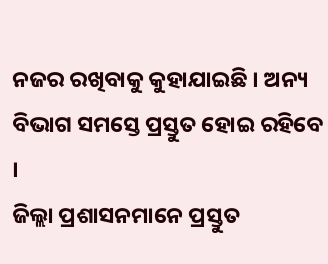ନଜର ରଖିବାକୁ କୁହାଯାଇଛି । ଅନ୍ୟ ବିଭାଗ ସମସ୍ତେ ପ୍ରସ୍ତୁତ ହୋଇ ରହିବେ ।
ଜିଲ୍ଲା ପ୍ରଶାସନମାନେ ପ୍ରସ୍ତୁତ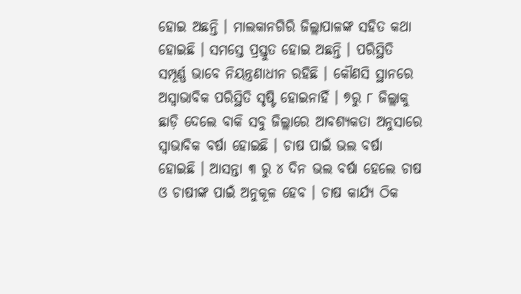ହୋଇ ଅଛନ୍ତି । ମାଲକାନଗିରି ଜିଲ୍ଲାପାଳଙ୍କ ସହିତ କଥା ହୋଇଛି । ସମସ୍ତେ ପ୍ରସ୍ତୁତ ହୋଇ ଅଛନ୍ତି । ପରିସ୍ଥିତି ସମ୍ପୂର୍ଣ୍ଣ ଭାବେ ନିୟନ୍ତ୍ରଣାଧୀନ ରହିଛି । କୌଣସି ସ୍ଥାନରେ ଅସ୍ଵାଭାବିକ ପରିସ୍ଥିତି ସୃଷ୍ଟି ହୋଇନାହିଁ । ୭ରୁ ୮ ଜିଲ୍ଲାକୁ ଛାଡ଼ି ଦେଲେ ବାକି ସବୁ ଜିଲ୍ଲାରେ ଆବଶ୍ୟକତା ଅନୁସାରେ ସ୍ୱାଭାବିକ ବର୍ଷା ହୋଇଛି । ଚାଷ ପାଇଁ ଭଲ ବର୍ଷା ହୋଇଛି । ଆସନ୍ତା ୩ ରୁ ୪ ଦିନ ଭଲ ବର୍ଷା ହେଲେ ଚାଷ ଓ ଚାଷୀଙ୍କ ପାଇଁ ଅନୁକୂଳ ହେବ । ଚାଷ କାର୍ଯ୍ୟ ଠିକ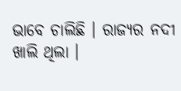ଭାବେ ଚାଲିଛି । ରାଜ୍ୟର ନଦୀ ଖାଲି ଥିଲା ।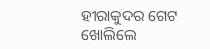ହୀରାକୁଦର ଗେଟ ଖୋଲିଲେ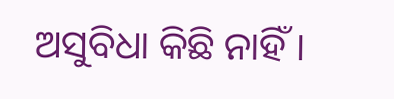ଅସୁବିଧା କିଛି ନାହିଁ ।